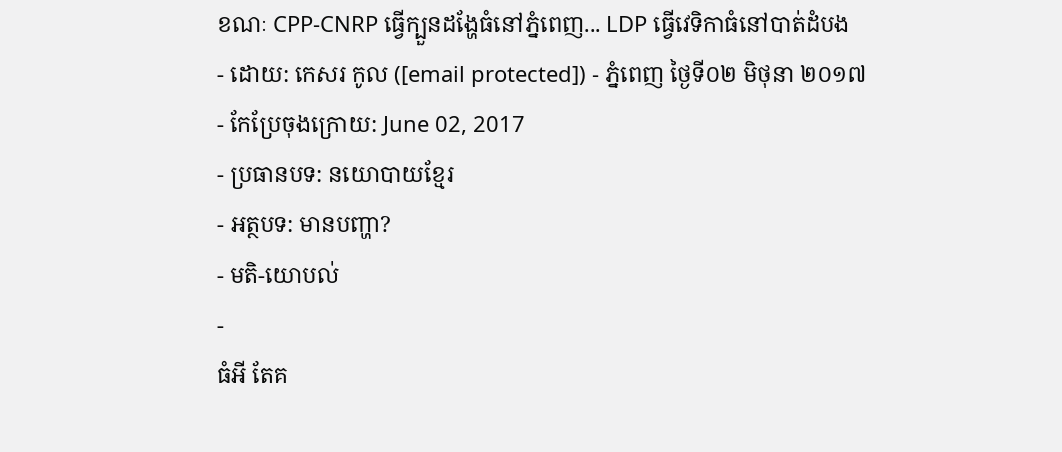ខណៈ CPP-CNRP ធ្វើក្បួនដង្ហែធំនៅភ្នំពេញ... LDP ធ្វើវេទិកាធំនៅបាត់ដំបង
- ដោយ: កេសរ កូល ([email protected]) - ភ្នំពេញ ថ្ងៃទី០២ មិថុនា ២០១៧
- កែប្រែចុងក្រោយ: June 02, 2017
- ប្រធានបទ: នយោបាយខ្មែរ
- អត្ថបទ: មានបញ្ហា?
- មតិ-យោបល់
-
ធំអី តែគ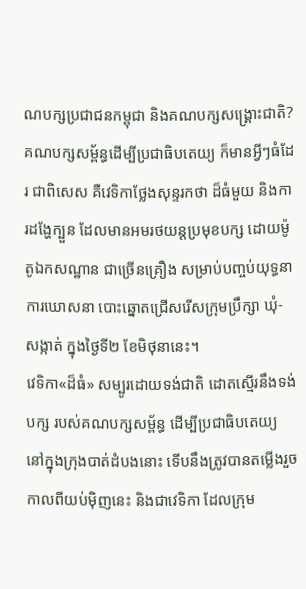ណបក្សប្រជាជនកម្ពុជា និងគណបក្សសង្គ្រោះជាតិ? គណបក្សសម្ព័ន្ធដើម្បីប្រជាធិបតេយ្យ ក៏មានអ្វីៗធំដែរ ជាពិសេស គឺវេទិកាថ្លែងសុន្ទរកថា ដ៏ធំមួយ និងការដង្ហែក្បួន ដែលមានអមរថយន្ដប្រមុខបក្ស ដោយម៉ូតូឯកសណ្ឋាន ជាច្រើនគ្រឿង សម្រាប់បញ្ចប់យុទ្ធនាការឃោសនា បោះឆ្នោតជ្រើសរើសក្រុមប្រឹក្សា ឃុំ-សង្កាត់ ក្នុងថ្ងៃទី២ ខែមិថុនានេះ។
វេទិកា«ដ៏ធំ» សម្បូរដោយទង់ជាតិ ដោតស្មើរនឹងទង់បក្ស របស់គណបក្សសម្ព័ន្ធ ដើម្បីប្រជាធិបតេយ្យ នៅក្នុងក្រុងបាត់ដំបងនោះ ទើបនឹងត្រូវបានតម្លើងរួច កាលពីយប់ម៉ិញនេះ និងជាវេទិកា ដែលក្រុម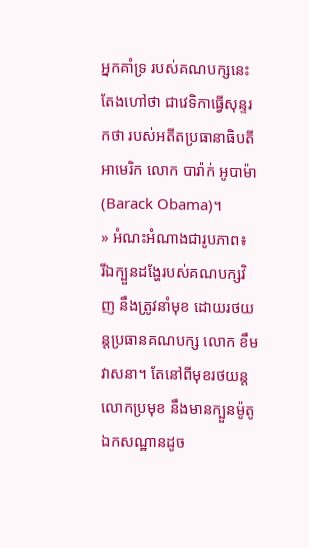អ្នកគាំទ្រ របស់គណបក្សនេះ តែងហៅថា ជាវេទិកាធ្វើសុន្ទរកថា របស់អតីតប្រធានាធិបតីអាមេរិក លោក បារ៉ាក់ អូបាម៉ា (Barack Obama)។
» អំណះអំណាងជារូបភាព៖
រីឯក្បួនដង្ហែរបស់គណបក្សវិញ នឹងត្រូវនាំមុខ ដោយរថយន្ដប្រធានគណបក្ស លោក ខឹម វាសនា។ តែនៅពីមុខរថយន្ដលោកប្រមុខ នឹងមានក្បួនម៉ូតូឯកសណ្ឋានដូច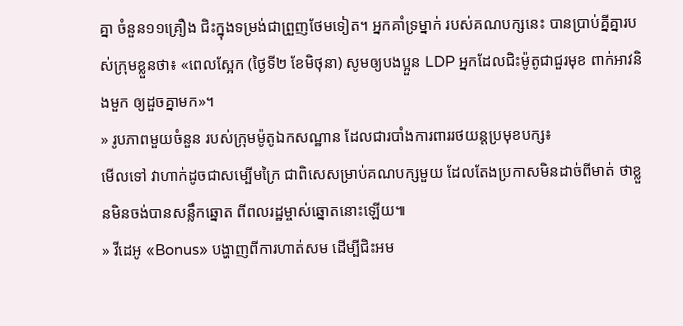គ្នា ចំនួន១១គ្រឿង ជិះក្នុងទម្រង់ជាព្រួញថែមទៀត។ អ្នកគាំទ្រម្នាក់ របស់គណបក្សនេះ បានប្រាប់គ្នីគ្នារបស់ក្រុមខ្លួនថា៖ «ពេលស្អែក (ថ្ងៃទី២ ខែមិថុនា) សូមឲ្យបងប្អួន LDP អ្នកដែលជិះម៉ូតូជាជួរមុខ ពាក់អាវនិងមួក ឲ្យដួចគ្នាមក»។
» រូបភាពមួយចំនួន របស់ក្រុមម៉ូតូឯកសណ្ឋាន ដែលជារបាំងការពាររថយន្ដប្រមុខបក្ស៖
មើលទៅ វាហាក់ដូចជាសម្បើមក្រៃ ជាពិសេសម្រាប់គណបក្សមួយ ដែលតែងប្រកាសមិនដាច់ពីមាត់ ថាខ្លួនមិនចង់បានសន្លឹកឆ្នោត ពីពលរដ្ឋម្ចាស់ឆ្នោតនោះឡើយ៕
» វីដេអូ «Bonus» បង្ហាញពីការហាត់សម ដើម្បីជិះអម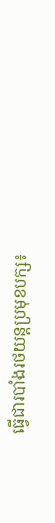ធ្វើជារបាំងរថយន្ដប្រមុខបក្ស៖